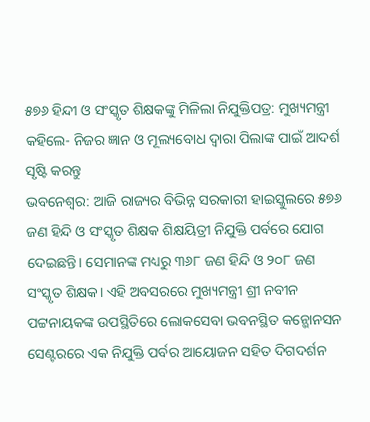୫୭୬ ହିନ୍ଦୀ ଓ ସଂସ୍କୃତ ଶିକ୍ଷକଙ୍କୁ ମିଳିଲା ନିଯୁକ୍ତିପତ୍ର: ମୁଖ୍ୟମନ୍ତ୍ରୀ କହିଲେ- ନିଜର ଜ୍ଞାନ ଓ ମୂଲ୍ୟବୋଧ ଦ୍ୱାରା ପିଲାଙ୍କ ପାଇଁ ଆଦର୍ଶ ସୃଷ୍ଟି କରନ୍ତୁ
ଭବନେଶ୍ୱର: ଆଜି ରାଜ୍ୟର ବିଭିନ୍ନ ସରକାରୀ ହାଇସ୍କୁଲରେ ୫୭୬ ଜଣ ହିନ୍ଦି ଓ ସଂସ୍କୃତ ଶିକ୍ଷକ ଶିକ୍ଷୟିତ୍ରୀ ନିଯୁକ୍ତି ପର୍ବରେ ଯୋଗ ଦେଇଛନ୍ତି। ସେମାନଙ୍କ ମଧ୍ୟରୁ ୩୬୮ ଜଣ ହିନ୍ଦି ଓ ୨୦୮ ଜଣ ସଂସ୍କୃତ ଶିକ୍ଷକ। ଏହି ଅବସରରେ ମୁଖ୍ୟମନ୍ତ୍ରୀ ଶ୍ରୀ ନବୀନ ପଟ୍ଟନାୟକଙ୍କ ଉପସ୍ଥିତିରେ ଲୋକସେବା ଭବନସ୍ଥିତ କନ୍ଭୋନସନ ସେଣ୍ଟରରେ ଏକ ନିଯୁକ୍ତି ପର୍ବର ଆୟୋଜନ ସହିତ ଦିଗଦର୍ଶନ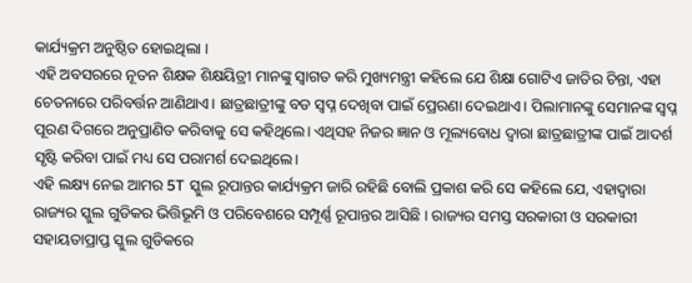କାର୍ଯ୍ୟକ୍ରମ ଅନୁଷ୍ଠିତ ହୋଇଥିଲା ।
ଏହି ଅବସରରେ ନୂତନ ଶିକ୍ଷକ ଶିକ୍ଷୟିତ୍ରୀ ମାନଙ୍କୁ ସ୍ୱାଗତ କରି ମୁଖ୍ୟମନ୍ତ୍ରୀ କହିଲେ ଯେ ଶିକ୍ଷା ଗୋଟିଏ ଜାତିର ଚିନ୍ତା, ଏହା ଚେତନାରେ ପରିବର୍ତ୍ତନ ଆଣିଥାଏ। ଛାତ୍ରଛାତ୍ରୀଙ୍କୁ ବଡ ସ୍ୱପ୍ନ ଦେଖିବା ପାଇଁ ପ୍ରେରଣା ଦେଇଥାଏ। ପିଲାମାନଙ୍କୁ ସେମାନଙ୍କ ସ୍ୱପ୍ନ ପୂରଣ ଦିଗରେ ଅନୁପ୍ରାଣିତ କରିବାକୁ ସେ କହିଥିଲେ। ଏଥିସହ ନିଜର ଜ୍ଞାନ ଓ ମୂଲ୍ୟବୋଧ ଦ୍ୱାରା ଛାତ୍ରଛାତ୍ରୀଙ୍କ ପାଇଁ ଆଦର୍ଶ ସୃଷ୍ଟି କରିବା ପାଇଁ ମଧ୍ୟ ସେ ପରାମର୍ଶ ଦେଇଥିଲେ।
ଏହି ଲକ୍ଷ୍ୟ ନେଇ ଆମର 5T ସ୍କୁଲ ରୂପାନ୍ତର କାର୍ଯ୍ୟକ୍ରମ ଜାରି ରହିଛି ବୋଲି ପ୍ରକାଶ କରି ସେ କହିଲେ ଯେ, ଏହାଦ୍ୱାରା ରାଜ୍ୟର ସ୍କୁଲ ଗୁଡିକର ଭିତ୍ତିଭୂମି ଓ ପରିବେଶରେ ସମ୍ପୂର୍ଣ୍ଣ ରୂପାନ୍ତର ଆସିଛି । ରାଜ୍ୟର ସମସ୍ତ ସରକାରୀ ଓ ସରକାରୀ ସହାୟତାପ୍ରାପ୍ତ ସ୍କୁଲ ଗୁଡିକରେ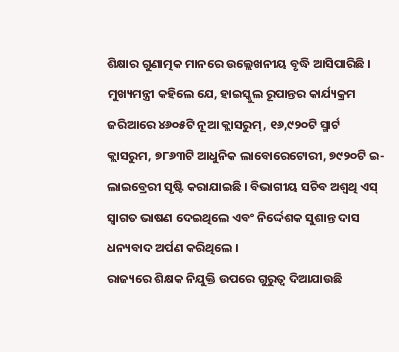ଶିକ୍ଷାର ଗୁଣାତ୍ମକ ମାନରେ ଉଲ୍ଲେଖନୀୟ ବୃଦ୍ଧି ଆସିପାରିଛି ।
ମୁଖ୍ୟମନ୍ତ୍ରୀ କହିଲେ ଯେ, ହାଇସ୍କୁଲ ରୂପାନ୍ତର କାର୍ଯ୍ୟକ୍ରମ ଜରିଆରେ ୪୬୦୫ଟି ନୂଆ କ୍ଲାସରୁମ୍, ୧୬,୯୨୦ଟି ସ୍ମାର୍ଟ କ୍ଲାସରୁମ, ୭୮୬୩ଟି ଆଧୁନିକ ଲାବୋରେଟୋରୀ, ୭୯୨୦ଟି ଇ-ଲାଇବ୍ରେରୀ ସୃଷ୍ଟି କରାଯାଇଛି । ବିଭାଗୀୟ ସଚିବ ଅଶ୍ୱଥି ଏସ୍ ସ୍ୱାଗତ ଭାଷଣ ଦେଇଥିଲେ ଏବଂ ନିର୍ଦ୍ଦେଶକ ସୁଶାନ୍ତ ଦାସ ଧନ୍ୟବାଦ ଅର୍ପଣ କରିଥିଲେ ।
ରାଜ୍ୟରେ ଶିକ୍ଷକ ନିଯୁକ୍ତି ଉପରେ ଗୁରୁତ୍ୱ ଦିଆଯାଉଛି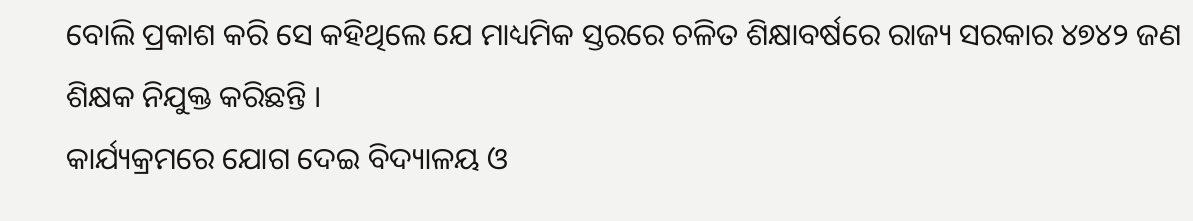ବୋଲି ପ୍ରକାଶ କରି ସେ କହିଥିଲେ ଯେ ମାଧ୍ୟମିକ ସ୍ତରରେ ଚଳିତ ଶିକ୍ଷାବର୍ଷରେ ରାଜ୍ୟ ସରକାର ୪୭୪୨ ଜଣ ଶିକ୍ଷକ ନିଯୁକ୍ତ କରିଛନ୍ତି ।
କାର୍ଯ୍ୟକ୍ରମରେ ଯୋଗ ଦେଇ ବିଦ୍ୟାଳୟ ଓ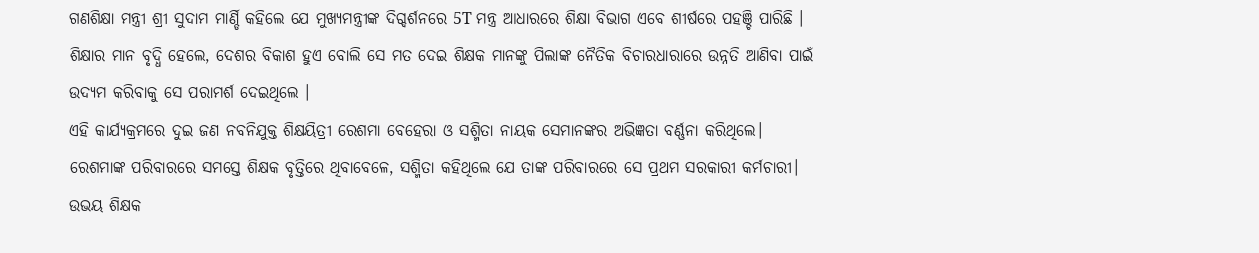ଗଣଶିକ୍ଷା ମନ୍ତ୍ରୀ ଶ୍ରୀ ସୁଦାମ ମାର୍ଣ୍ଡି କହିଲେ ଯେ ମୁଖ୍ୟମନ୍ତ୍ରୀଙ୍କ ଦିଗ୍ଦର୍ଶନରେ 5T ମନ୍ତ୍ର ଆଧାରରେ ଶିକ୍ଷା ବିଭାଗ ଏବେ ଶୀର୍ଷରେ ପହଞ୍ଚି ପାରିଛି । ଶିକ୍ଷାର ମାନ ବୃଦ୍ଧି ହେଲେ, ଦେଶର ବିକାଶ ହୁଏ ବୋଲି ସେ ମତ ଦେଇ ଶିକ୍ଷକ ମାନଙ୍କୁ ପିଲାଙ୍କ ନୈତିକ ବିଚାରଧାରାରେ ଉନ୍ନତି ଆଣିବା ପାଇଁ ଉଦ୍ୟମ କରିବାକୁ ସେ ପରାମର୍ଶ ଦେଇଥିଲେ ।
ଏହି କାର୍ଯ୍ୟକ୍ରମରେ ଦୁଇ ଜଣ ନବନିଯୁକ୍ତ ଶିକ୍ଷୟିତ୍ରୀ ରେଶମା ବେହେରା ଓ ସଶ୍ମିତା ନାୟକ ସେମାନଙ୍କର ଅଭିଜ୍ଞତା ବର୍ଣ୍ଣନା କରିଥିଲେ। ରେଶମାଙ୍କ ପରିବାରରେ ସମସ୍ତେ ଶିକ୍ଷକ ବୃତ୍ତିରେ ଥିବାବେଳେ, ସଶ୍ମିତା କହିଥିଲେ ଯେ ତାଙ୍କ ପରିବାରରେ ସେ ପ୍ରଥମ ସରକାରୀ କର୍ମଚାରୀ। ଉଭୟ ଶିକ୍ଷକ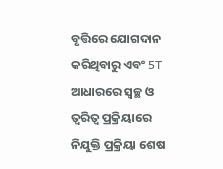ବୃତ୍ତିରେ ଯୋଗଦାନ କରିଥିବାରୁ ଏବଂ 5T ଆଧାରରେ ସ୍ଵଚ୍ଛ ଓ ତ୍ୱରିତ୍ୱ ପ୍ରକ୍ରିୟାରେ ନିଯୁକ୍ତି ପ୍ରକ୍ରିୟା ଶେଷ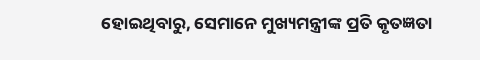ହୋଇଥିବାରୁ, ସେମାନେ ମୁଖ୍ୟମନ୍ତ୍ରୀଙ୍କ ପ୍ରତି କୃତଜ୍ଞତା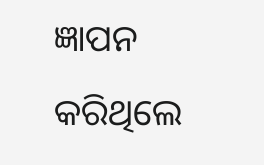ଜ୍ଞାପନ କରିଥିଲେ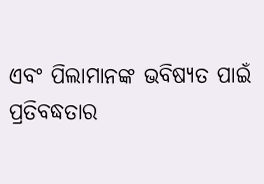ଏବଂ ପିଲାମାନଙ୍କ ଭବିଷ୍ୟତ ପାଇଁ ପ୍ରତିବଦ୍ଧତାର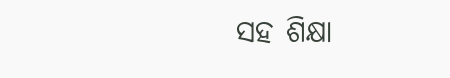ସହ ଶିକ୍ଷା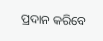ପ୍ରଦାନ କରିବେ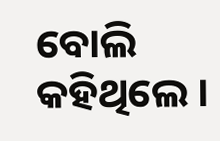ବୋଲି କହିଥିଲେ ।